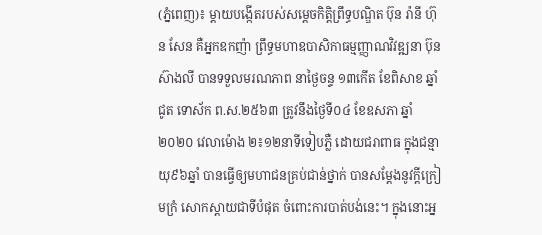(ភ្នំពេញ)៖ ម្ដាយបង្កើតរបស់សម្តេចកិត្តិព្រឹទ្ធបណ្ឌិត ប៊ុន រ៉ានី ហ៊ុន សែន គឺអ្នកឧកញ៉ា ព្រឹទ្ធមហាឧបាសិកាធម្មញ្ញាណវិវឌ្ឍនា ប៊ុន ស៊ាងលី បានទទួលមរណភាព នាថ្ងៃចន្ទ ១៣កើត ខែពិសាខ ឆ្នាំជូត ទោស័ក ព.ស.២៥៦៣ ត្រូវនឹងថ្ងៃទី០៤ ខែឧសភា ឆ្នាំ២០២០ វេលាម៉ោង ២៖១២នាទីទៀបភ្លឺ ដោយជរាពាធ ក្នុងជន្មាយុ៩៦ឆ្នាំ បានធ្វើឲ្យមហាជនគ្រប់ជាន់ថ្នាក់ បានសម្ដែងនូវក្ដីក្រៀមក្រំ សោកស្ដាយជាទីបំផុត ចំពោះការបាត់បង់នេះ។ ក្នុងនោះអ្ន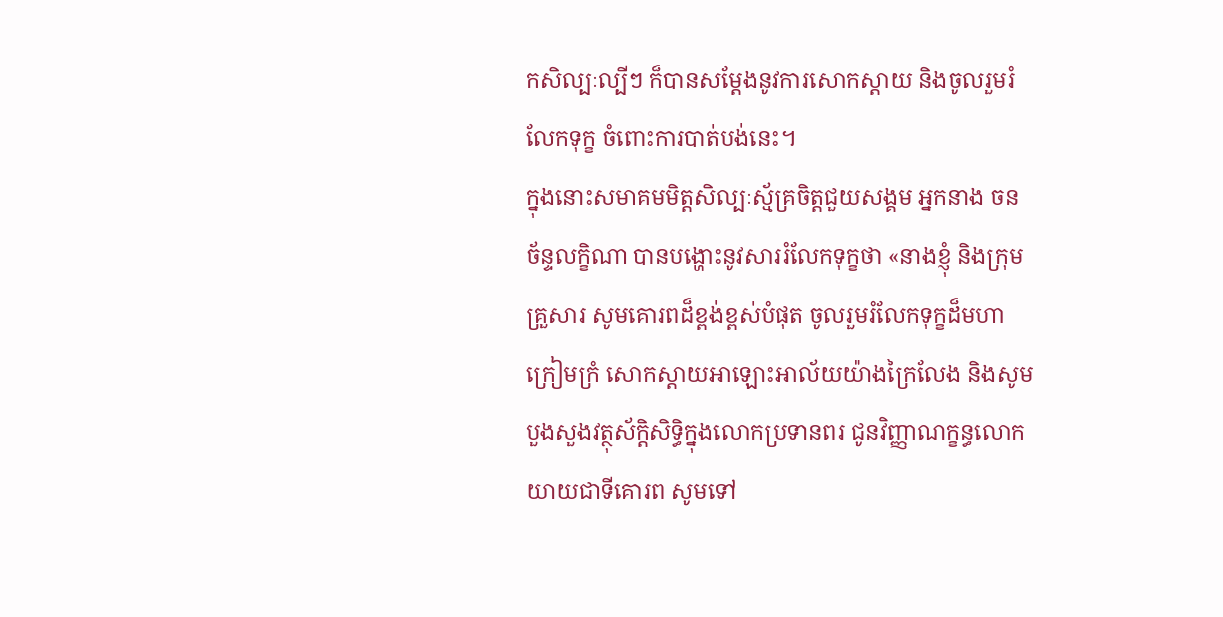កសិល្បៈល្បីៗ ក៏បានសម្ដែងនូវការសោកស្ដាយ និងចូលរួមរំលែកទុក្ខ ចំពោះការបាត់បង់នេះ។
ក្នុងនោះសមាគមមិត្តសិល្បៈស្ម័គ្រចិត្តជួយសង្គម អ្នកនាង ចន ច័ន្ទលក្ខិណា បានបង្ហោះនូវសាររំលែកទុក្ខថា «នាងខ្ញុំ និងក្រុមគ្រួសារ សូមគោរពដ៏ខ្ពង់ខ្ពស់បំផុត ចូលរួមរំលែកទុក្ខដ៏មហាក្រៀមក្រំ សោកស្ដាយអាឡោះអាល័យយ៉ាងក្រៃលែង និងសូមបួងសួងវត្ថុស័ក្ដិសិទ្ធិក្នុងលោកប្រទានពរ ជូនវិញ្ញាណក្ខន្ធលោកយាយជាទីគោរព សូមទៅ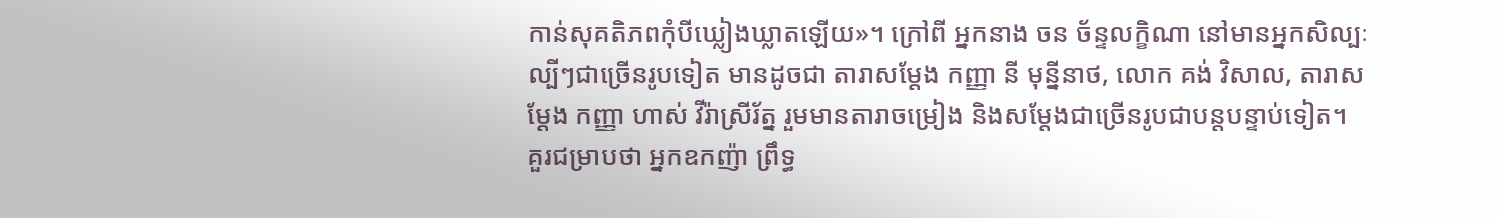កាន់សុគតិភពកុំបីឃ្លៀងឃ្លាតឡើយ»។ ក្រៅពី អ្នកនាង ចន ច័ន្ទលក្ខិណា នៅមានអ្នកសិល្បៈល្បីៗជាច្រើនរូបទៀត មានដូចជា តារាសម្ដែង កញ្ញា នី មុន្នីនាថ, លោក គង់ វិសាល, តារាសម្ដែង កញ្ញា ហាស់ វីរ៉ាស្រីរ័ត្ន រួមមានតារាចម្រៀង និងសម្ដែងជាច្រើនរូបជាបន្តបន្ទាប់ទៀត។
គួរជម្រាបថា អ្នកឧកញ៉ា ព្រឹទ្ធ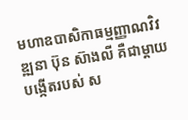មហាឧបាសិកាធម្មញ្ញាណវិវឌ្ឍនា ប៊ុន ស៊ាងលី គឺជាម្ដាយបង្កើតរបស់ ស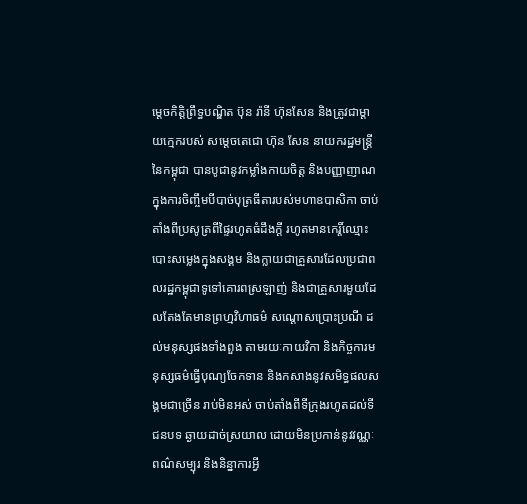ម្តេចកិត្តិព្រឹទ្ធបណ្ឌិត ប៊ុន រ៉ានី ហ៊ុនសែន និងត្រូវជាម្ដាយក្មេករបស់ សម្ដេចតេជោ ហ៊ុន សែន នាយករដ្ឋមន្រ្តីនៃកម្ពុជា បានបូជានូវកម្លាំងកាយចិត្ត និងបញ្ញាញាណ ក្នុងការចិញ្ចឹមបីបាច់បុត្រធីតារបស់មហាឧបាសិកា ចាប់តាំងពីប្រសូត្រពីផ្ទៃរហូតធំដឹងក្តី រហូតមានកេរ្តិ៍ឈ្មោះបោះសម្លេងក្នុងសង្គម និងក្លាយជាគ្រួសារដែលប្រជាពលរដ្ឋកម្ពុជាទូទៅគោរពស្រឡាញ់ និងជាគ្រួសារមួយដែលតែងតែមានព្រហ្មវិហាធម៌ សណ្តោសប្រោះប្រណី ដល់មនុស្សផងទាំងពួង តាមរយៈកាយវិកា និងកិច្ចការមនុស្សធម៌ធ្វើបុណ្យចែកទាន និងកសាងនូវសមិទ្ធផលសង្គមជាច្រើន រាប់មិនអស់ ចាប់តាំងពីទីក្រុងរហូតដល់ទីជនបទ ឆ្ងាយដាច់ស្រយាល ដោយមិនប្រកាន់នូវវណ្ណៈ ពណ៌សម្បុរ និងនិន្នាការអ្វី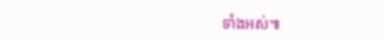ទាំងអស់៕